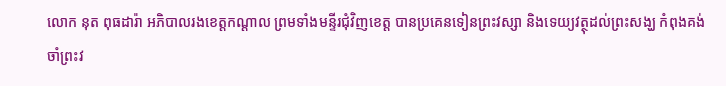លោក នុត ពុធដារ៉ា អភិបាលរងខេត្តកណ្ដាល ព្រមទាំងមន្ទីរជុំវិញខេត្ត បានប្រគេនទៀនព្រះវស្សា និងទេយ្យវត្ថុដល់ព្រះសង្ឃ កំពុងគង់ចាំព្រះវ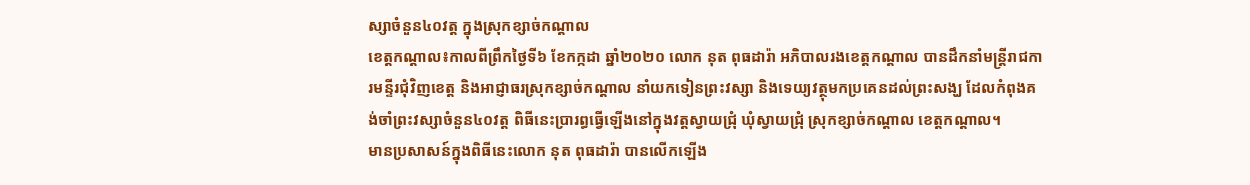ស្សាចំនួន៤០វត្ត ក្នុងស្រុកខ្សាច់កណ្តាល
ខេត្តកណ្តាល៖កាលពីព្រឹកថ្ងៃទី៦ ខែកក្កដា ឆ្នាំ២០២០ លោក នុត ពុធដារ៉ា អភិបាលរងខេត្តកណ្ដាល បានដឹកនាំមន្ត្រីរាជការមន្ទីរជុំវិញខេត្ត និងអាជ្ញាធរស្រុកខ្សាច់កណ្ដាល នាំយកទៀនព្រះវស្សា និងទេយ្យវត្ថុមកប្រគេនដល់ព្រះសង្ឃ ដែលកំពុងគង់ចាំព្រះវស្សាចំនួន៤០វត្ត ពិធីនេះប្រារព្ធធ្វើឡើងនៅក្នុងវត្តស្វាយជ្រុំ ឃុំស្វាយជ្រុំ ស្រុកខ្សាច់កណ្តាល ខេត្តកណ្តាល។
មានប្រសាសន៍ក្នុងពិធីនេះលោក នុត ពុធដារ៉ា បានលើកឡើង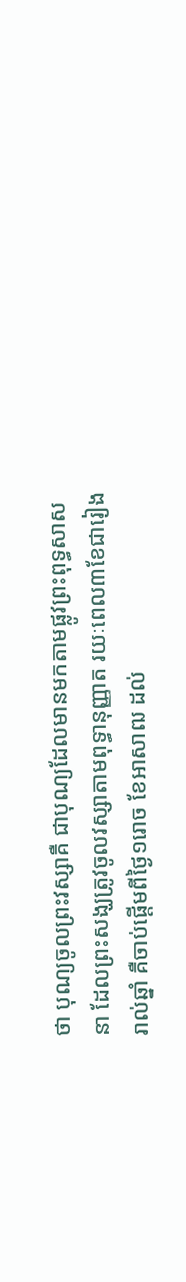ថា បុណ្យចូលព្រះវស្សាគឺ ជាបុណ្យដែលមានមកតាមផ្លូវព្រះពុទ្ធសាសនា ដែលព្រះសង្ឃត្រូវចូលវស្សាតាមពុទ្ធានុញ្ញាត រយៈពេល៣ខែជារៀងរាល់ឆ្នាំ គឺចាប់ផ្តើមពីថ្ងៃ១រោច ខែអាសាឍ ដល់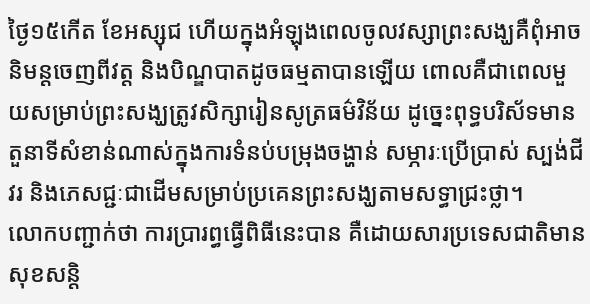ថ្ងៃ១៥កើត ខែអស្សុជ ហើយក្នុងអំឡុងពេលចូលវស្សាព្រះសង្ឃគឺពុំអាចនិមន្តចេញពីវត្ត និងបិណ្ឌបាតដូចធម្មតាបានឡើយ ពោលគឺជាពេលមួយសម្រាប់ព្រះសង្ឃត្រូវសិក្សារៀនសូត្រធម៌វិន័យ ដូច្នេះពុទ្ធបរិស័ទមានតួនាទីសំខាន់ណាស់ក្នុងការទំនប់បម្រុងចង្ហាន់ សម្ភារៈប្រើប្រាស់ ស្បង់ជីវរ និងភេសជ្ជៈជាដើមសម្រាប់ប្រគេនព្រះសង្ឃតាមសទ្ធាជ្រះថ្លា។
លោកបញ្ជាក់ថា ការប្រារព្ធធ្វើពិធីនេះបាន គឺដោយសារប្រទេសជាតិមានសុខសន្តិ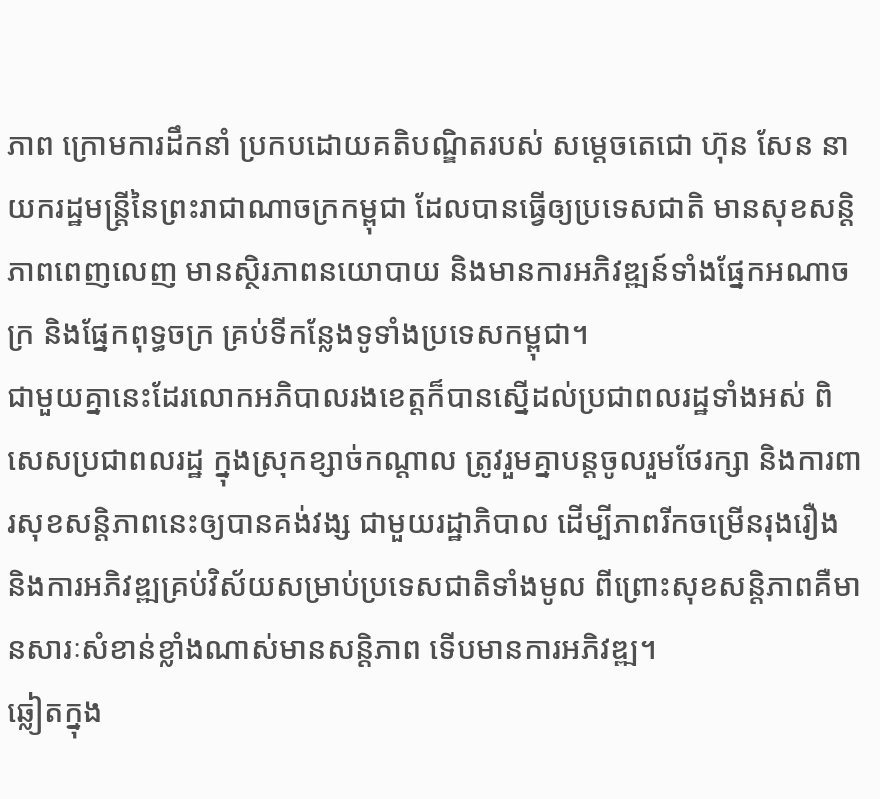ភាព ក្រោមការដឹកនាំ ប្រកបដោយគតិបណ្ឌិតរបស់ សម្តេចតេជោ ហ៊ុន សែន នាយករដ្ឋមន្ត្រីនៃព្រះរាជាណាចក្រកម្ពុជា ដែលបានធ្វើឲ្យប្រទេសជាតិ មានសុខសន្តិភាពពេញលេញ មានស្ថិរភាពនយោបាយ និងមានការអភិវឌ្ឍន៍ទាំងផ្នែកអណាចក្រ និងផ្នែកពុទ្ធចក្រ គ្រប់ទីកន្លែងទូទាំងប្រទេសកម្ពុជា។
ជាមួយគ្នានេះដែរលោកអភិបាលរងខេត្តក៏បានស្នើដល់ប្រជាពលរដ្ឋទាំងអស់ ពិសេសប្រជាពលរដ្ឋ ក្នុងស្រុកខ្សាច់កណ្ដាល ត្រូវរួមគ្នាបន្តចូលរួមថែរក្សា និងការពារសុខសន្តិភាពនេះឲ្យបានគង់វង្ស ជាមួយរដ្ឋាភិបាល ដើម្បីភាពរីកចម្រើនរុងរឿង និងការអភិវឌ្ឍគ្រប់វិស័យសម្រាប់ប្រទេសជាតិទាំងមូល ពីព្រោះសុខសន្តិភាពគឺមានសារៈសំខាន់ខ្លាំងណាស់មានសន្តិភាព ទើបមានការអភិវឌ្ឍ។
ឆ្លៀតក្នុង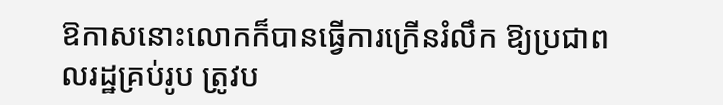ឱកាសនោះលោកក៏បានធ្វើការក្រើនរំលឹក ឱ្យប្រជាពលរដ្ឋគ្រប់រូប ត្រូវប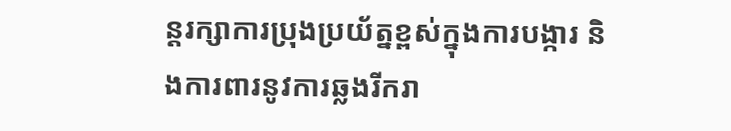ន្តរក្សាការប្រុងប្រយ័ត្នខ្ពស់ក្នុងការបង្ការ និងការពារនូវការឆ្លងរីករា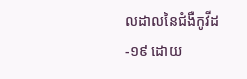លដាលនៃជំងឺកូវីដ-១៩ ដោយ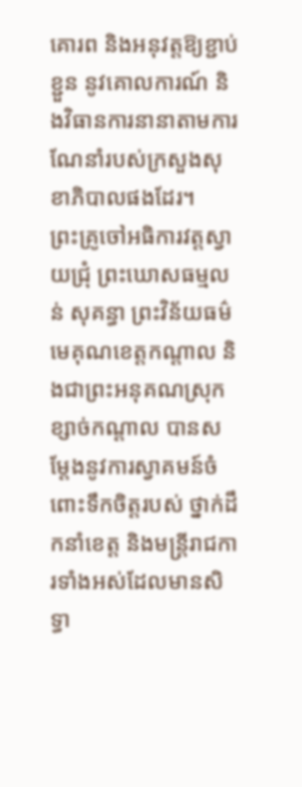គោរព និងអនុវត្តឱ្យខ្ជាប់ខ្ជួន នូវគោលការណ៍ និងវិធានការនានាតាមការណែនាំរបស់ក្រសួងសុខាភិបាលផងដែរ។
ព្រះគ្រូចៅអធិការវត្តស្វាយជ្រុំ ព្រះឃោសធម្មលន់ សុគន្ធា ព្រះវិន័យធម៌មេគុណខេត្តកណ្ដាល និងជាព្រះអនុគណស្រុកខ្សាច់កណ្ដាល បានសម្តែងនូវការស្វាគមន៍ចំពោះទឹកចិត្តរបស់ ថ្នាក់ដឹកនាំខេត្ត និងមន្ត្រីរាជការទាំងអស់ដែលមានសិទ្ធា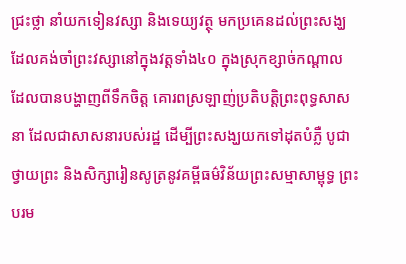ជ្រះថ្លា នាំយកទៀនវស្សា និងទេយ្យវត្ថុ មកប្រគេនដល់ព្រះសង្ឃ ដែលគង់ចាំព្រះវស្សានៅក្នុងវត្តទាំង៤០ ក្នុងស្រុកខ្សាច់កណ្ដាល ដែលបានបង្ហាញពីទឹកចិត្ត គោរពស្រឡាញ់ប្រតិបត្តិព្រះពុទ្ធសាសនា ដែលជាសាសនារបស់រដ្ឋ ដើម្បីព្រះសង្ឃយកទៅដុតបំភ្លឺ បូជាថ្វាយព្រះ និងសិក្សារៀនសូត្រនូវគម្ពីធម៌វិន័យព្រះសម្មាសាម្ពុទ្ធ ព្រះបរម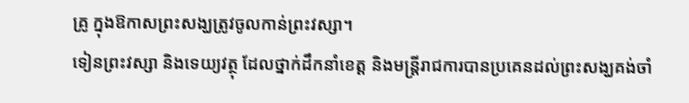គ្រូ ក្នុងឱកាសព្រះសង្ឃត្រូវចូលកាន់ព្រះវស្សា។
ទៀនព្រះវស្សា និងទេយ្យវត្ថុ ដែលថ្នាក់ដឹកនាំខេត្ត និងមន្ត្រីរាជការបានប្រគេនដល់ព្រះសង្ឃគង់ចាំ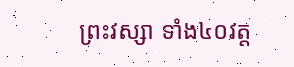ព្រះវស្សា ទាំង៤០វត្ត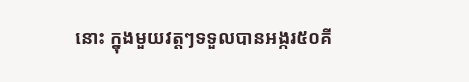នោះ ក្នុងមួយវត្តៗទទួលបានអង្ករ៥០គី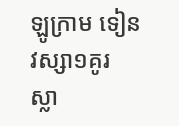ឡូក្រាម ទៀនវស្សា១គូរ ស្លា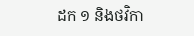ដក ១ និងថវិកា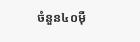ចំនួន៤០ម៉ឺ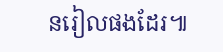នរៀលផងដែរ៕